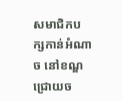សមាជិកបក្សកាន់អំណាច នៅខណ្ឌជ្រោយច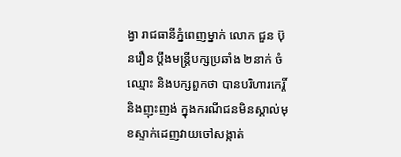ង្វា រាជធានីភ្នំពេញម្នាក់ លោក ជួន ប៊ុនរឿន ប្ដឹងមន្ត្រីបក្សប្រឆាំង ២នាក់ ចំឈ្មោះ និងបក្សពួកថា បានបរិហារកេរ្តិ៍ និងញុះញង់ ក្នុងករណីជនមិនស្គាល់មុខស្ទាក់ដេញវាយចៅសង្កាត់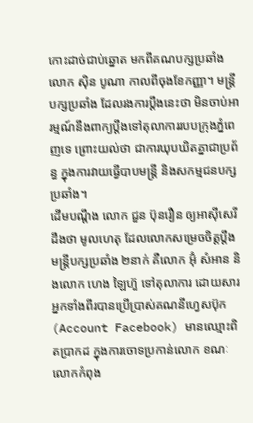កោះដាច់ជាប់ឆ្នោត មកពីគណបក្សប្រឆាំង លោក ស៊ិន បូណា កាលពីចុងខែកញ្ញា។ មន្ត្រីបក្សប្រឆាំង ដែលរងការប្ដឹងនេះថា មិនចាប់អារម្មណ៍នឹងពាក្យប្ដឹងទៅតុលាការរបបក្រុងភ្នំពេញទេ ព្រោះយល់ថា ជាការឃុបឃិតគ្នាជាប្រព័ន្ធ ក្នុងការវាយធ្វើបាបមន្ត្រី និងសកម្មជនបក្សប្រឆាំង។
ដើមបណ្ដឹង លោក ជួន ប៊ុនរឿន ឲ្យអាស៊ីសេរីដឹងថា មូលហេតុ ដែលលោកសម្រេចចិត្តប្ដឹង មន្ត្រីបក្សប្រឆាំង ២នាក់ គឺលោក អ៊ុំ សំអាន និងលោក ហេង ឡៃហ៊ួ ទៅតុលាការ ដោយសារអ្នកទាំងពីរបានប្រើប្រាស់គណនីហ្វេសប៊ុក (Account Facebook) មានឈ្មោះពិតប្រាកដ ក្នុងការចោទប្រកាន់លោក ខណៈលោកកំពុង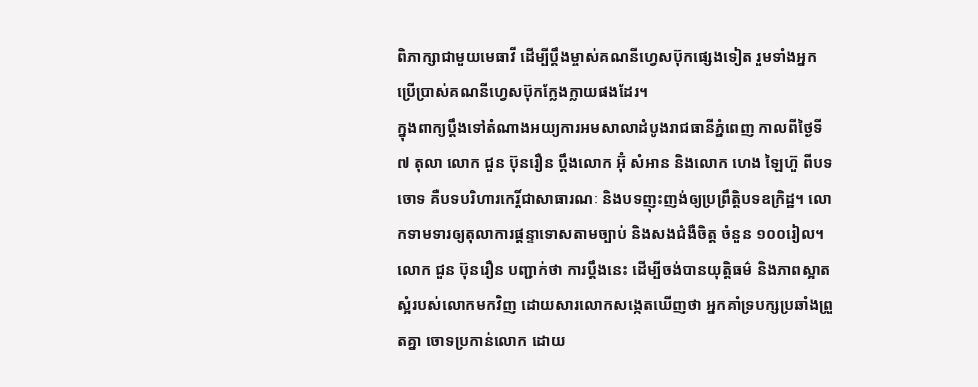ពិភាក្សាជាមួយមេធាវី ដើម្បីប្ដឹងម្ចាស់គណនីហ្វេសប៊ុកផ្សេងទៀត រួមទាំងអ្នកប្រើប្រាស់គណនីហ្វេសប៊ុកក្លែងក្លាយផងដែរ។
ក្នុងពាក្យប្ដឹងទៅតំណាងអយ្យការអមសាលាដំបូងរាជធានីភ្នំពេញ កាលពីថ្ងៃទី៧ តុលា លោក ជួន ប៊ុនរឿន ប្ដឹងលោក អ៊ុំ សំអាន និងលោក ហេង ឡៃហ៊ួ ពីបទចោទ គឺបទបរិហារកេរ្តិ៍ជាសាធារណៈ និងបទញុះញង់ឲ្យប្រព្រឹត្តិបទឧក្រិដ្ឋ។ លោកទាមទារឲ្យតុលាការផ្ដន្ទាទោសតាមច្បាប់ និងសងជំងឺចិត្ត ចំនួន ១០០រៀល។
លោក ជួន ប៊ុនរឿន បញ្ជាក់ថា ការប្ដឹងនេះ ដើម្បីចង់បានយុត្តិធម៌ និងភាពស្អាតស្អំរបស់លោកមកវិញ ដោយសារលោកសង្កេតឃើញថា អ្នកគាំទ្របក្សប្រឆាំងព្រួតគ្នា ចោទប្រកាន់លោក ដោយ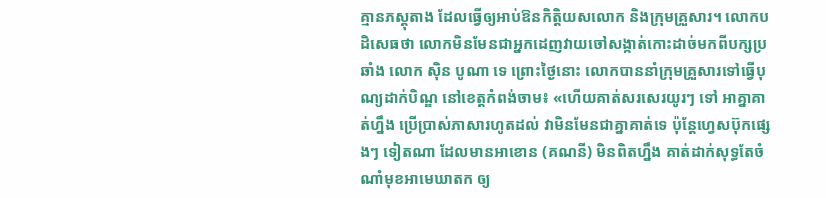គ្មានភស្តុតាង ដែលធ្វើឲ្យអាប់ឱនកិត្តិយសលោក និងក្រុមគ្រួសារ។ លោកបដិសេធថា លោកមិនមែនជាអ្នកដេញវាយចៅសង្កាត់កោះដាច់មកពីបក្សប្រឆាំង លោក ស៊ិន បូណា ទេ ព្រោះថ្ងៃនោះ លោកបាននាំក្រុមគ្រួសារទៅធ្វើបុណ្យដាក់បិណ្ឌ នៅខេត្តកំពង់ចាម៖ «ហើយគាត់សរសេរយូរៗ ទៅ អាគ្នាគាត់ហ្នឹង ប្រើប្រាស់ភាសារហូតដល់ វាមិនមែនជាគ្នាគាត់ទេ ប៉ុន្តែហ្វេសប៊ុកផ្សេងៗ ទៀតណា ដែលមានអាខោន (គណនី) មិនពិតហ្នឹង គាត់ដាក់សុទ្ធតែចំណាំមុខអាមេឃាតក ឲ្យ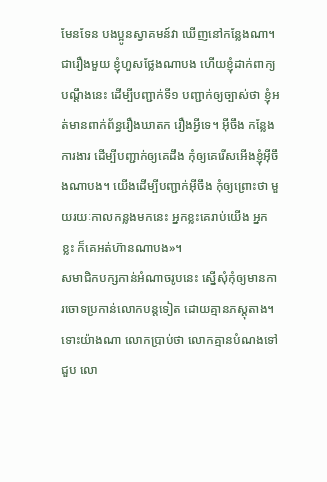មែនទែន បងប្អូនស្វាគមន៍វា ឃើញនៅកន្លែងណា។ ជារឿងមួយ ខ្ញុំហួសថ្លែងណាបង ហើយខ្ញុំដាក់ពាក្យបណ្ដឹងនេះ ដើម្បីបញ្ជាក់ទី១ បញ្ជាក់ឲ្យច្បាស់ថា ខ្ញុំអត់មានពាក់ព័ន្ធរឿងឃាតក រឿងអ្វីទេ។ អ៊ីចឹង កន្លែងការងារ ដើម្បីបញ្ជាក់ឲ្យគេដឹង កុំឲ្យគេរើសអើងខ្ញុំអ៊ីចឹងណាបង។ យើងដើម្បីបញ្ជាក់អ៊ីចឹង កុំឲ្យព្រោះថា មួយរយៈកាលកន្លងមកនេះ អ្នកខ្លះគេរាប់យើង អ្នកខ្លះ ក៏គេអត់ហ៊ានណាបង»។
សមាជិកបក្សកាន់អំណាចរូបនេះ ស្នើសុំកុំឲ្យមានការចោទប្រកាន់លោកបន្តទៀត ដោយគ្មានភស្តុតាង។ ទោះយ៉ាងណា លោកប្រាប់ថា លោកគ្មានបំណងទៅជួប លោ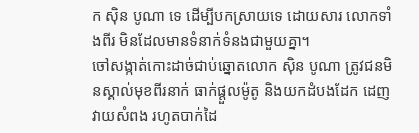ក ស៊ិន បូណា ទេ ដើម្បីបកស្រាយទេ ដោយសារ លោកទាំងពីរ មិនដែលមានទំនាក់ទំនងជាមួយគ្នា។
ចៅសង្កាត់កោះដាច់ជាប់ឆ្នោតលោក ស៊ិន បូណា ត្រូវជនមិនស្គាល់មុខពីរនាក់ ធាក់ផ្ដួលម៉ូតូ និងយកដំបងដែក ដេញវាយសំពង រហូតបាក់ដៃ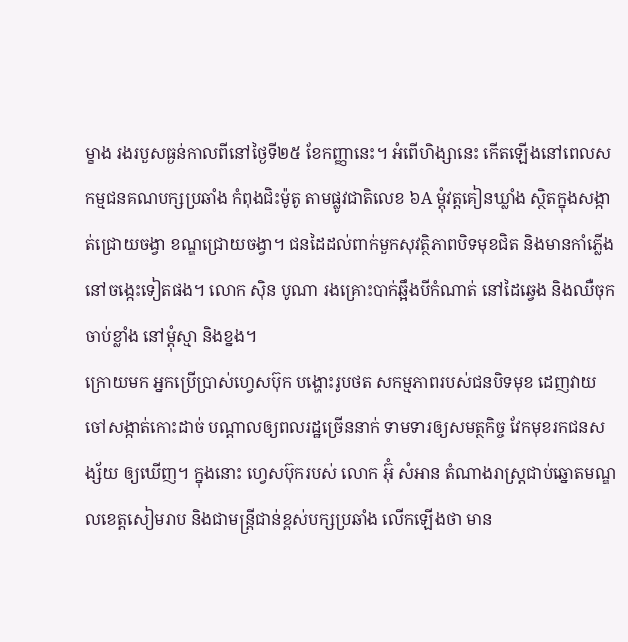ម្ខាង រងរបួសធ្ងន់កាលពីនៅថ្ងៃទី២៥ ខែកញ្ញានេះ។ អំពើហិង្សានេះ កើតឡើងនៅពេលសកម្មជនគណបក្សប្រឆាំង កំពុងជិះម៉ូតូ តាមផ្លូវជាតិលេខ ៦A ម្តុំវត្តគៀនឃ្លាំង ស្ថិតក្នុងសង្កាត់ជ្រោយចង្វា ខណ្ឌជ្រោយចង្វា។ ជនដៃដល់ពាក់មួកសុវត្ថិភាពបិទមុខជិត និងមានកាំភ្លើងនៅចង្កេះទៀតផង។ លោក ស៊ិន បូណា រងគ្រោះបាក់ឆ្អឹងបីកំណាត់ នៅដៃឆ្វេង និងឈឺចុកចាប់ខ្លាំង នៅម្ដុំស្មា និងខ្នង។
ក្រោយមក អ្នកប្រើប្រាស់ហ្វេសប៊ុក បង្ហោះរូបថត សកម្មភាពរបស់ជនបិទមុខ ដេញវាយចៅសង្កាត់កោះដាច់ បណ្ដាលឲ្យពលរដ្ឋច្រើននាក់ ទាមទារឲ្យសមត្ថកិច្ច វែកមុខរកជនសង្ស័យ ឲ្យឃើញ។ ក្នុងនោះ ហ្វេសប៊ុករបស់ លោក អ៊ុំ សំអាន តំណាងរាស្ត្រជាប់ឆ្នោតមណ្ឌលខេត្តសៀមរាប និងជាមន្ត្រីជាន់ខ្ពស់បក្សប្រឆាំង លើកឡើងថា មាន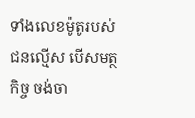ទាំងលេខម៉ូតូរបស់ជនល្មើស បើសមត្ថកិច្ច ចង់ចា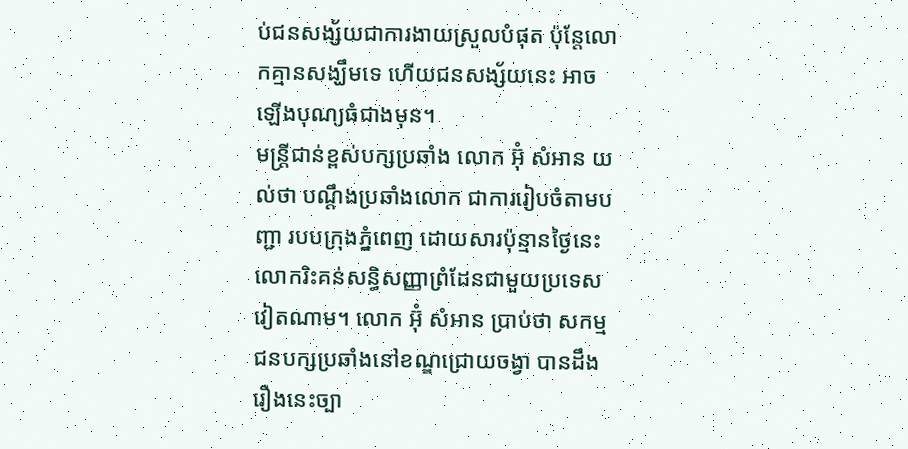ប់ជនសង្ស័យជាការងាយស្រួលបំផុត ប៉ុន្តែលោកគ្មានសង្ឃឹមទេ ហើយជនសង្ស័យនេះ អាចឡើងបុណ្យធំជាងមុន។
មន្ត្រីជាន់ខ្ពស់បក្សប្រឆាំង លោក អ៊ុំ សំអាន យល់ថា បណ្ដឹងប្រឆាំងលោក ជាការរៀបចំតាមបញ្ជា របបក្រុងភ្នំពេញ ដោយសារប៉ុន្មានថ្ងៃនេះ លោករិះគន់សន្ធិសញ្ញាព្រំដែនជាមួយប្រទេសវៀតណាម។ លោក អ៊ុំ សំអាន ប្រាប់ថា សកម្មជនបក្សប្រឆាំងនៅខណ្ឌជ្រោយចង្វា បានដឹងរឿងនេះច្បា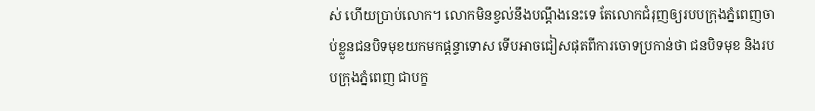ស់ ហើយប្រាប់លោក។ លោកមិនខ្វល់នឹងបណ្ដឹងនេះទេ តែលោកជំរុញឲ្យរបបក្រុងភ្នំពេញចាប់ខ្លួនជនបិទមុខយកមកផ្ដន្ទាទោស ទើបអាចជៀសផុតពីការចោទប្រកាន់ថា ជនបិទមុខ និងរបបក្រុងភ្នំពេញ ជាបក្ខ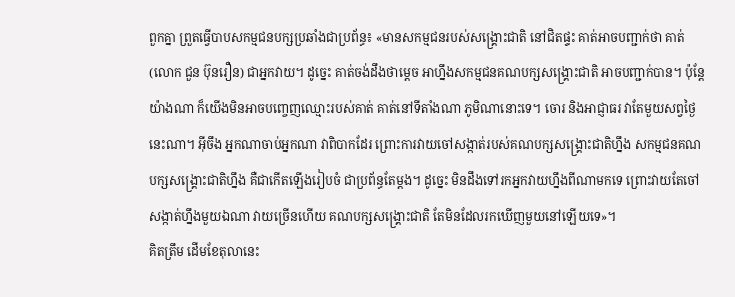ពួកគ្នា ព្រួតធ្វើបាបសកម្មជនបក្សប្រឆាំងជាប្រព័ន្ធ៖ «មានសកម្មជនរបស់សង្គ្រោះជាតិ នៅជិតផ្ទះ គាត់អាចបញ្ជាក់ថា គាត់ (លោក ជួន ប៊ុនរឿន) ជាអ្នកវាយ។ ដូច្នេះ គាត់ចង់ដឹងថាម្ដេច អាហ្នឹងសកម្មជនគណបក្សសង្គ្រោះជាតិ អាចបញ្ជាក់បាន។ ប៉ុន្តែយ៉ាងណា ក៏យើងមិនអាចបញ្ចេញឈ្មោះរបស់គាត់ គាត់នៅទីតាំងណា ភូមិណានោះទេ។ ចោរ និងអាជ្ញាធរ វាតែមួយសព្វថ្ងៃនេះណា។ អ៊ីចឹង អ្នកណាចាប់អ្នកណា វាពិបាកដែរ ព្រោះការវាយចៅសង្កាត់របស់គណបក្សសង្គ្រោះជាតិហ្នឹង សកម្មជនគណបក្សសង្គ្រោះជាតិហ្នឹង គឺជាកើតឡើងរៀបចំ ជាប្រព័ន្ធតែម្ដង។ ដូច្នេះ មិនដឹងទៅរកអ្នកវាយហ្នឹងពីណាមកទេ ព្រោះវាយតែចៅសង្កាត់ហ្នឹងមួយឯណា វាយច្រើនហើយ គណបក្សសង្គ្រោះជាតិ តែមិនដែលរកឃើញមួយនៅឡើយទេ»។
គិតត្រឹម ដើមខែតុលានេះ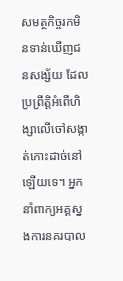សមត្ថកិច្ចរកមិនទាន់ឃើញជនសង្ស័យ ដែលប្រព្រឹត្តិអំពើហិង្សាលើចៅសង្កាត់កោះដាច់នៅឡើយទេ។ អ្នកនាំពាក្យអគ្គស្នងការនគរបាល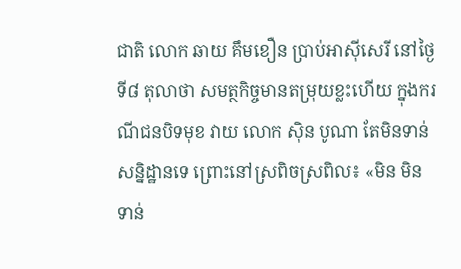ជាតិ លោក ឆាយ គឹមខឿន ប្រាប់អាស៊ីសេរី នៅថ្ងៃទី៨ តុលាថា សមត្ថកិច្ចមានតម្រុយខ្លះហើយ ក្នុងករណីជនបិទមុខ វាយ លោក ស៊ិន បូណា តែមិនទាន់សន្និដ្ឋានទេ ព្រោះនៅស្រពិចស្រពិល៖ «មិន មិនទាន់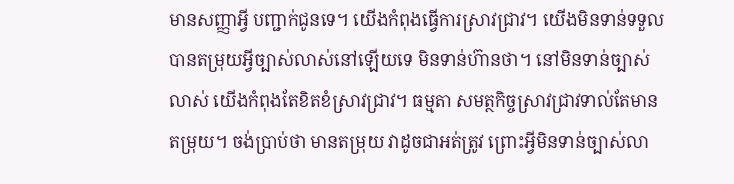មានសញ្ញាអ្វី បញ្ជាក់ជូនទេ។ យើងកំពុងធ្វើការស្រាវជ្រាវ។ យើងមិនទាន់ទទួលបានតម្រុយអ្វីច្បាស់លាស់នៅឡើយទេ មិនទាន់ហ៊ានថា។ នៅមិនទាន់ច្បាស់លាស់ យើងកំពុងតែខិតខំស្រាវជ្រាវ។ ធម្មតា សមត្ថកិច្ចស្រាវជ្រាវទាល់តែមានតម្រុយ។ ចង់ប្រាប់ថា មានតម្រុយ វាដូចជាអត់ត្រូវ ព្រោះអ្វីមិនទាន់ច្បាស់លា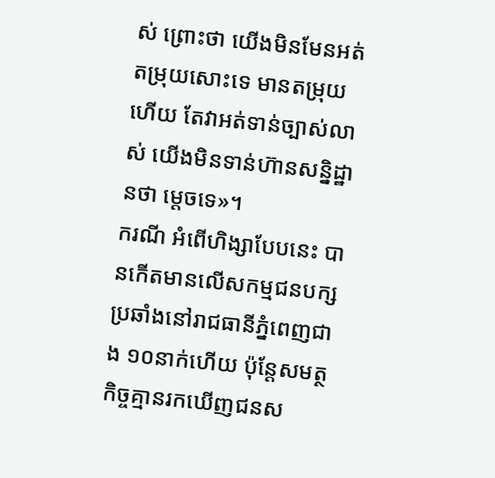ស់ ព្រោះថា យើងមិនមែនអត់តម្រុយសោះទេ មានតម្រុយហើយ តែវាអត់ទាន់ច្បាស់លាស់ យើងមិនទាន់ហ៊ានសន្និដ្ឋានថា ម្ដេចទេ»។
ករណី អំពើហិង្សាបែបនេះ បានកើតមានលើសកម្មជនបក្សប្រឆាំងនៅរាជធានីភ្នំពេញជាង ១០នាក់ហើយ ប៉ុន្តែសមត្ថកិច្ចគ្មានរកឃើញជនស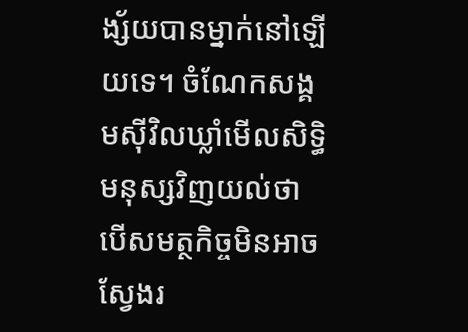ង្ស័យបានម្នាក់នៅឡើយទេ។ ចំណែកសង្គមស៊ីវិលឃ្លាំមើលសិទ្ធិមនុស្សវិញយល់ថា បើសមត្ថកិច្ចមិនអាចស្វែងរ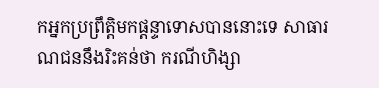កអ្នកប្រព្រឹត្តិមកផ្ដន្ទាទោសបាននោះទេ សាធារណជននឹងរិះគន់ថា ករណីហិង្សា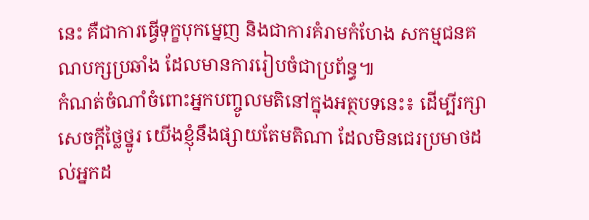នេះ គឺជាការធ្វើទុក្ខបុកម្នេញ និងជាការគំរាមកំហែង សកម្មជនគណបក្សប្រឆាំង ដែលមានការរៀបចំជាប្រព័ន្ធ៕
កំណត់ចំណាំចំពោះអ្នកបញ្ចូលមតិនៅក្នុងអត្ថបទនេះ៖ ដើម្បីរក្សាសេចក្ដីថ្លៃថ្នូរ យើងខ្ញុំនឹងផ្សាយតែមតិណា ដែលមិនជេរប្រមាថដល់អ្នកដ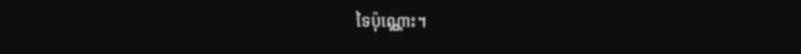ទៃប៉ុណ្ណោះ។